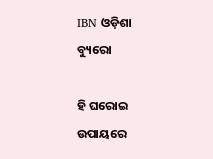IBN ଓଡ଼ିଶା ବ୍ୟୁରୋ

ହି ଘରୋଇ ଉପାୟରେ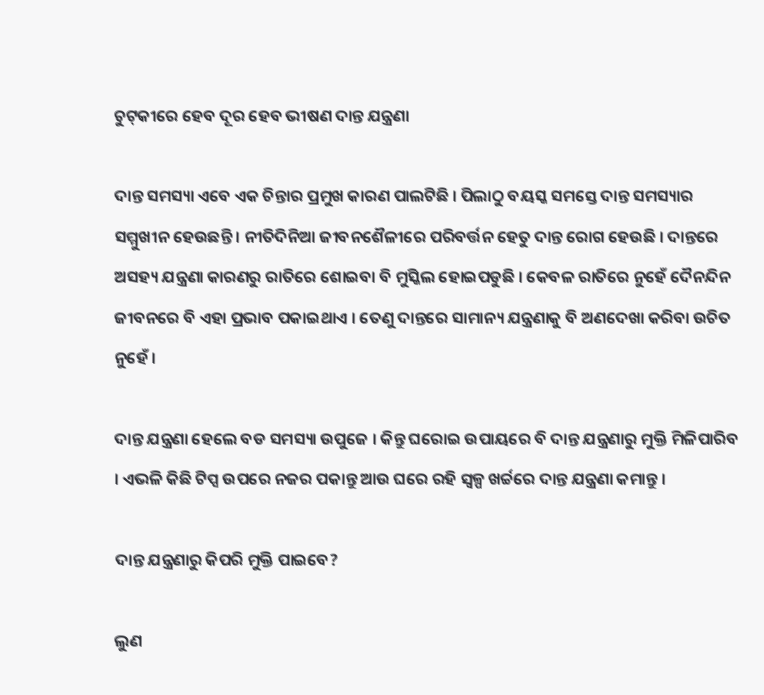ଚୁଟ୍‌କୀରେ ହେବ ଦୂର ହେବ ଭୀଷଣ ଦାନ୍ତ ଯନ୍ତ୍ରଣା

ଦାନ୍ତ ସମସ୍ୟା ଏବେ ଏକ ଚିନ୍ତାର ପ୍ରମୁଖ କାରଣ ପାଲଟିଛି । ପିଲାଠୁ ବୟସ୍କ ସମସ୍ତେ ଦାନ୍ତ ସମସ୍ୟାର ସମ୍ମୁଖୀନ ହେଉଛନ୍ତି । ନୀତିଦିନିଆ ଜୀବନଶୈଳୀରେ ପରିବର୍ତ୍ତନ ହେତୁ ଦାନ୍ତ ରୋଗ ହେଉଛି । ଦାନ୍ତରେ ଅସହ୍ୟ ଯନ୍ତ୍ରଣା କାରଣରୁ ରାତିରେ ଶୋଇବା ବି ମୁସ୍କିଲ ହୋଇପଡୁଛି । କେବଳ ରାତିରେ ନୁହେଁ ଦୈନନ୍ଦିନ ଜୀବନରେ ବି ଏହା ପ୍ରଭାବ ପକାଇଥାଏ । ତେଣୁ ଦାନ୍ତରେ ସାମାନ୍ୟ ଯନ୍ତ୍ରଣାକୁ ବି ଅଣଦେଖା କରିବା ଉଚିତ ନୁହେଁ ।

ଦାନ୍ତ ଯନ୍ତ୍ରଣା ହେଲେ ବଡ ସମସ୍ୟା ଉପୁଜେ । କିନ୍ତୁ ଘରୋଇ ଉପାୟରେ ବି ଦାନ୍ତ ଯନ୍ତ୍ରଣାରୁ ମୁକ୍ତି ମିଳିପାରିବ । ଏଭଳି କିଛି ଟିପ୍ସ ଉପରେ ନଜର ପକାନ୍ତୁ ଆଉ ଘରେ ରହି ସ୍ବଳ୍ପ ଖର୍ଚ୍ଚରେ ଦାନ୍ତ ଯନ୍ତ୍ରଣା କମାନ୍ତୁ ।

ଦାନ୍ତ ଯନ୍ତ୍ରଣାରୁ କିପରି ମୁକ୍ତି ପାଇବେ?

ଲୁଣ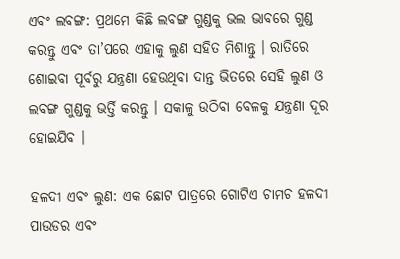ଏବଂ ଲବଙ୍ଗ: ପ୍ରଥମେ କିଛି ଲବଙ୍ଗ ଗୁଣ୍ଡକୁ ଭଲ ଭାବରେ ଗୁଣ୍ଡ କରନ୍ତୁ ଏବଂ ତା’ପରେ ଏହାକୁ ଲୁଣ ସହିତ ମିଶାନ୍ତୁ । ରାତିରେ ଶୋଇବା ପୂର୍ବରୁ ଯନ୍ତ୍ରଣା ହେଉଥିବା ଦାନ୍ତ ଭିତରେ ସେହି ଲୁଣ ଓ ଲବଙ୍ଗ ଗୁଣ୍ଡକୁ ଭର୍ତ୍ତି କରନ୍ତୁ । ସକାଳୁ ଉଠିବା ବେଳକୁ ଯନ୍ତ୍ରଣା ଦୂର ହୋଇଯିବ ।

ହଳଦୀ ଏବଂ ଲୁଣ: ଏକ ଛୋଟ ପାତ୍ରରେ ଗୋଟିଏ ଚାମଚ ହଳଦୀ ପାଉଡର ଏବଂ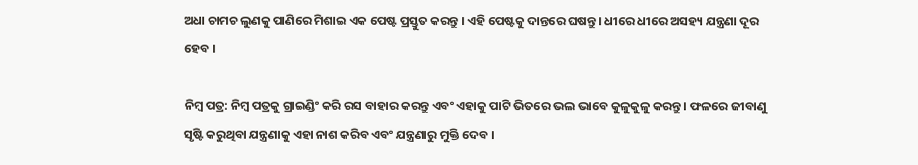ଅଧା ଚାମଚ ଲୁଣକୁ ପାଣିରେ ମିଶାଇ ଏକ ପେଷ୍ଟ ପ୍ରସ୍ତୁତ କରନ୍ତୁ । ଏହି ପେଷ୍ଟକୁ ଦାନ୍ତରେ ଘଷନ୍ତୁ । ଧୀରେ ଧୀରେ ଅସହ୍ୟ ଯନ୍ତ୍ରଣା ଦୂର ହେବ ।

ନିମ୍ବ ପତ୍ର: ନିମ୍ବ ପତ୍ରକୁ ଗ୍ରାଇଣ୍ଡିଂ କରି ରସ ବାହାର କରନ୍ତୁ ଏବଂ ଏହାକୁ ପାଟି ଭିତରେ ଭଲ ଭାବେ କୁଳୁକୁଳୁ କରନ୍ତୁ । ଫଳରେ ଜୀବାଣୁ ସୃଷ୍ଟି କରୁଥିବା ଯନ୍ତ୍ରଣାକୁ ଏହା ନାଶ କରିବ ଏବଂ ଯନ୍ତ୍ରଣାରୁ ମୁକ୍ତି ଦେବ ।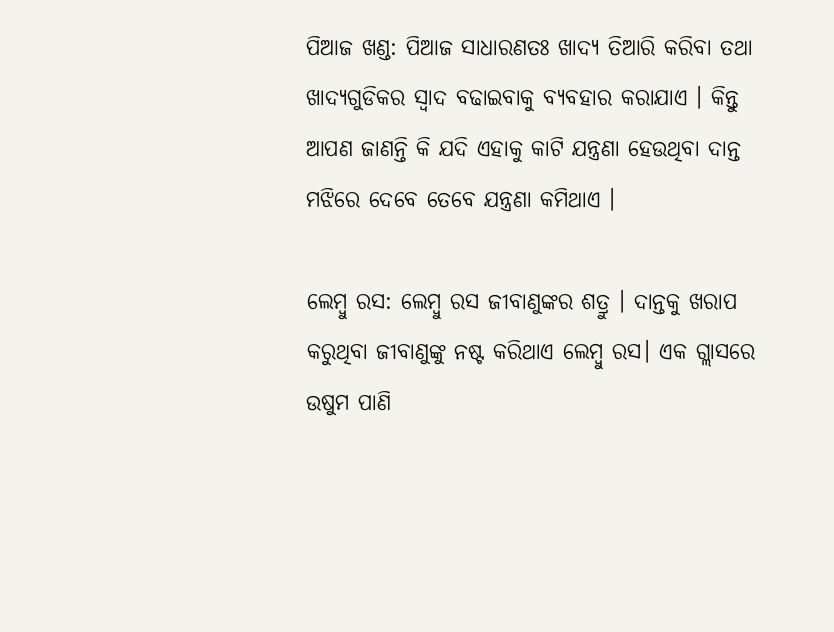ପିଆଜ ଖଣ୍ଡ: ପିଆଜ ସାଧାରଣତଃ ଖାଦ୍ୟ ତିଆରି କରିବା ତଥା ଖାଦ୍ୟଗୁଡିକର ସ୍ବାଦ ବଢାଇବାକୁ ବ୍ୟବହାର କରାଯାଏ । କିନ୍ତୁ ଆପଣ ଜାଣନ୍ତି କି ଯଦି ଏହାକୁ କାଟି ଯନ୍ତ୍ରଣା ହେଉଥିବା ଦାନ୍ତ ମଝିରେ ଦେବେ ତେବେ ଯନ୍ତ୍ରଣା କମିଥାଏ ।

ଲେମ୍ବୁ ରସ: ଲେମ୍ବୁ ରସ ଜୀବାଣୁଙ୍କର ଶତ୍ରୁ । ଦାନ୍ତକୁ ଖରାପ କରୁଥିବା ଜୀବାଣୁଙ୍କୁ ନଷ୍ଟ କରିଥାଏ ଲେମ୍ବୁ ରସ। ଏକ ଗ୍ଲାସରେ ଉଷୁମ ପାଣି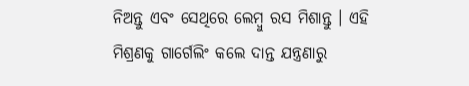ନିଅନ୍ତୁ ଏବଂ ସେଥିରେ ଲେମ୍ବୁ ରସ ମିଶାନ୍ତୁ । ଏହି ମିଶ୍ରଣକୁ ଗାର୍ଗେଲିଂ କଲେ ଦାନ୍ତ ଯନ୍ତ୍ରଣାରୁ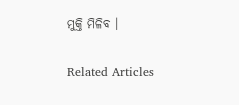ମୁକ୍ତି ମିଳିବ ।

Related Articles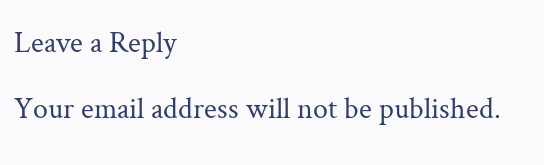Leave a Reply

Your email address will not be published.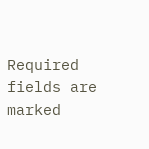Required fields are marked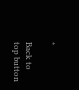*

Back to top button